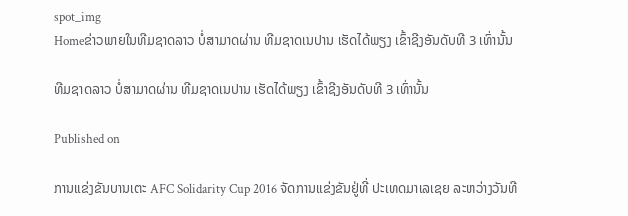spot_img
Homeຂ່າວພາຍໃນທີມຊາດລາວ ບໍ່ສາມາດຜ່ານ ທີມຊາດເນປານ ເຮັດໄດ້ພຽງ ເຂົ້າຊີງອັນດັບທີ 3 ເທົ່ານັ້ນ

ທີມຊາດລາວ ບໍ່ສາມາດຜ່ານ ທີມຊາດເນປານ ເຮັດໄດ້ພຽງ ເຂົ້າຊີງອັນດັບທີ 3 ເທົ່ານັ້ນ

Published on

ການແຂ່ງຂັນບານເຕະ AFC Solidarity Cup 2016 ຈັດການແຂ່ງຂັນຢູ່ທີ່ ປະເທດມາເລເຊຍ ລະຫວ່າງວັນທີ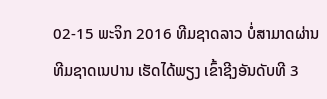02-15 ພະຈິກ 2016 ທີມຊາດລາວ ບໍ່ສາມາດຜ່ານ ທີມຊາດເນປານ ເຮັດໄດ້ພຽງ ເຂົ້າຊີງອັນດັບທີ 3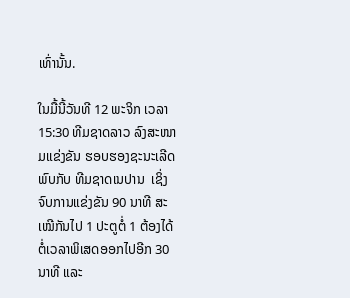ເທົ່ານັ້ນ.

ໃນມື້ນີ້ວັນທີ 12 ພະຈິກ ເວລາ 15:30 ທີມຊາດລາວ ລົງສະໜາມແຂ່ງຂັນ ຮອບຮອງຊະນະເລີດ ພົບກັບ ທີມຊາດເນປານ  ເຊິ່ງຈົບການແຂ່ງຂັນ 90 ນາທີ ສະເໝີກັນໄປ 1 ປະຕູຕໍ່ 1 ຕ້ອງໄດ້ຕໍ່ເວລາພິເສດອອກໄປອີກ 30 ນາທີ ແລະ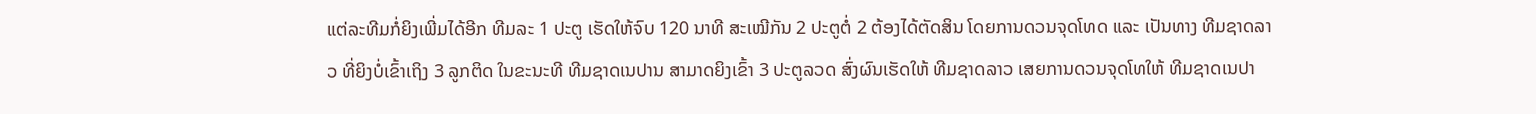ແຕ່ລະທີມກໍ່ຍິງເພີ່ມໄດ້ອີກ ທີມລະ 1 ປະຕູ ເຮັດໃຫ້ຈົບ 120 ນາທີ ສະເໝີກັນ 2 ປະຕູຕໍ່ 2 ຕ້ອງໄດ້ຕັດສິນ ໂດຍການດວນຈຸດໂທດ ແລະ ເປັນທາງ ທີມຊາດລາວ ທີ່ຍິງບໍ່ເຂົ້າເຖິງ 3 ລູກຕິດ ໃນຂະນະທີ ທີມຊາດເນປານ ສາມາດຍິງເຂົ້າ 3 ປະຕູລວດ ສົ່ງຜົນເຮັດໃຫ້ ທີມຊາດລາວ ເສຍການດວນຈຸດໂທໃຫ້ ທີມຊາດເນປາ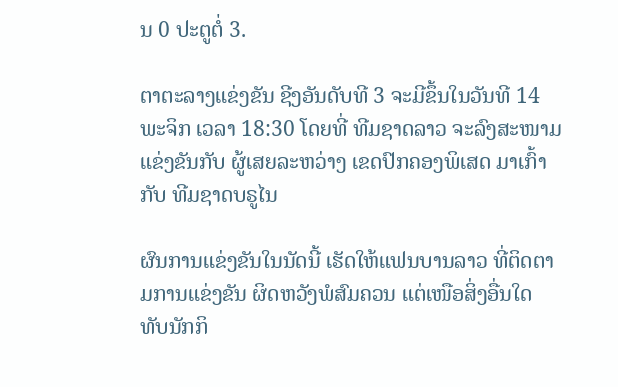ນ 0 ປະຕູຕໍ່ 3.

ຕາຕະລາງແຂ່ງຂັນ ຊີງອັນດັບທີ 3 ຈະມີຂຶ້ນໃນວັນທີ 14 ພະຈິກ ເວລາ 18:30 ໂດຍທີ່ ທີມຊາດລາວ ຈະລົງສະໜາມແຂ່ງຂັນກັບ ຜູ້ເສຍລະຫວ່າງ ເຂດປົກຄອງພິເສດ ມາເກົ້າ ກັບ ທີມຊາດບຣູໄນ

ຜົນການແຂ່ງຂັນໃນນັດນີ້ ເຮັດໃຫ້ແຟນບານລາວ ທີ່ຕິດຕາມການແຂ່ງຂັນ ຜິດຫວັງພໍສົມຄວນ ແຕ່ເໜືອສິ່ງອື່ນໃດ ທັບນັກກິ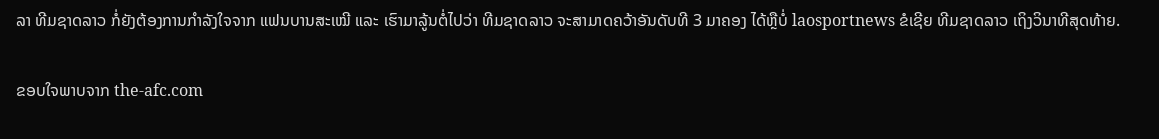ລາ ທີມຊາດລາວ ກໍ່ຍັງຕ້ອງການກຳລັງໃຈຈາກ ແຟນບານສະເໝີ ແລະ ເຮົາມາລູ້ນຕໍ່ໄປວ່າ ທີມຊາດລາວ ຈະສາມາດຄວ້າອັນດັບທີ 3 ມາຄອງ ໄດ້ຫຼືບໍ່ laosportnews ຂໍເຊີຍ ທີມຊາດລາວ ເຖິງວິນາທີສຸດທ້າຍ.

ຂອບໃຈພາບຈາກ the-afc.com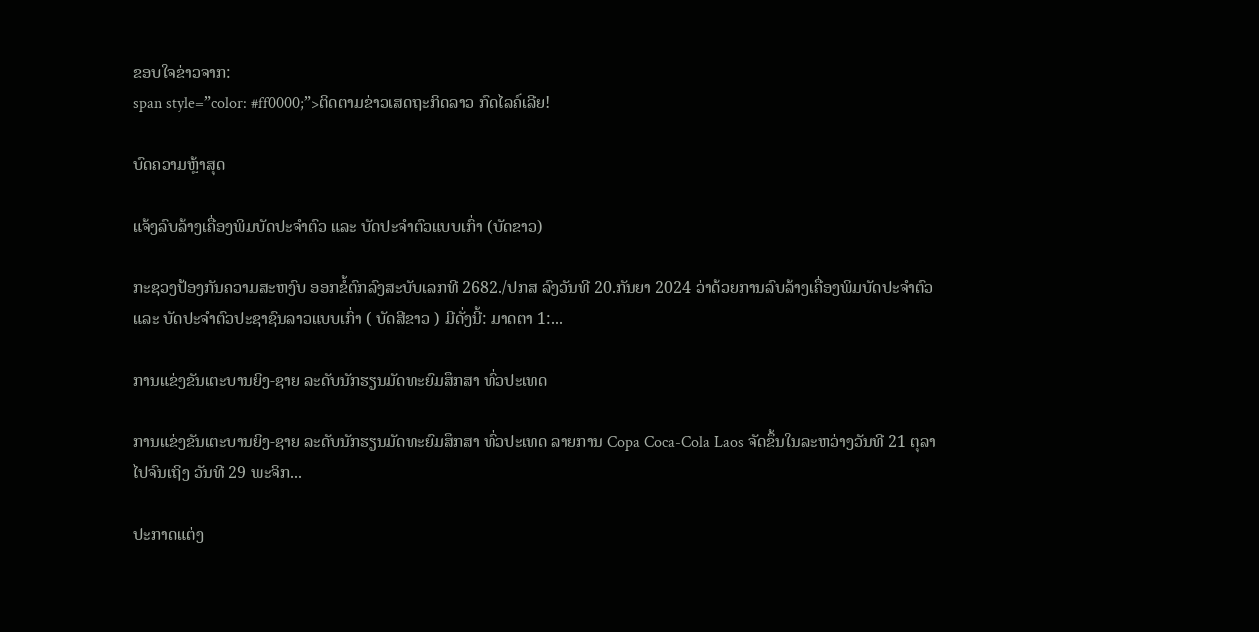ຂອບໃຈຂ່າວຈາກ:
span style=”color: #ff0000;”>ຕິດຕາມຂ່າວເສດຖະກິດລາວ ກົດໄລຄ໌ເລີຍ!

ບົດຄວາມຫຼ້າສຸດ

ແຈ້ງລົບລ້າງເຄື່ອງພິມບັດປະຈຳຕົວ ແລະ ບັດປະຈຳຕົວແບບເກົ່າ (ບັດຂາວ)

ກະຊວງປ້ອງກັນຄວາມສະຫງົບ ອອກຂໍ້ຕົກລົງສະບັບເລກທີ 2682./ປກສ ລົງວັນທີ 20.ກັນຍາ 2024 ວ່າດ້ວຍການລົບລ້າງເຄື່ອງພິມບັດປະຈຳຕົວ ແລະ ບັດປະຈຳຕົວປະຊາຊົນລາວແບບເກົ່າ ( ບັດສີຂາວ ) ມີດັ່ງນີ້: ມາດຕາ 1:...

ການແຂ່ງຂັນເຕະບານຍິງ-ຊາຍ ລະດັບນັກຮຽນມັດທະຍົມສຶກສາ ທົ່ວປະເທດ

ການແຂ່ງຂັນເຕະບານຍິງ-ຊາຍ ລະດັບນັກຮຽນມັດທະຍົມສຶກສາ ທົ່ວປະເທດ ລາຍການ Copa Coca-Cola Laos ຈັດຂຶ້ນໃນລະຫວ່າງວັນທີ 21 ຕຸລາ ໄປຈົນເຖິງ ວັນທີ 29 ພະຈິກ...

ປະກາດແຕ່ງ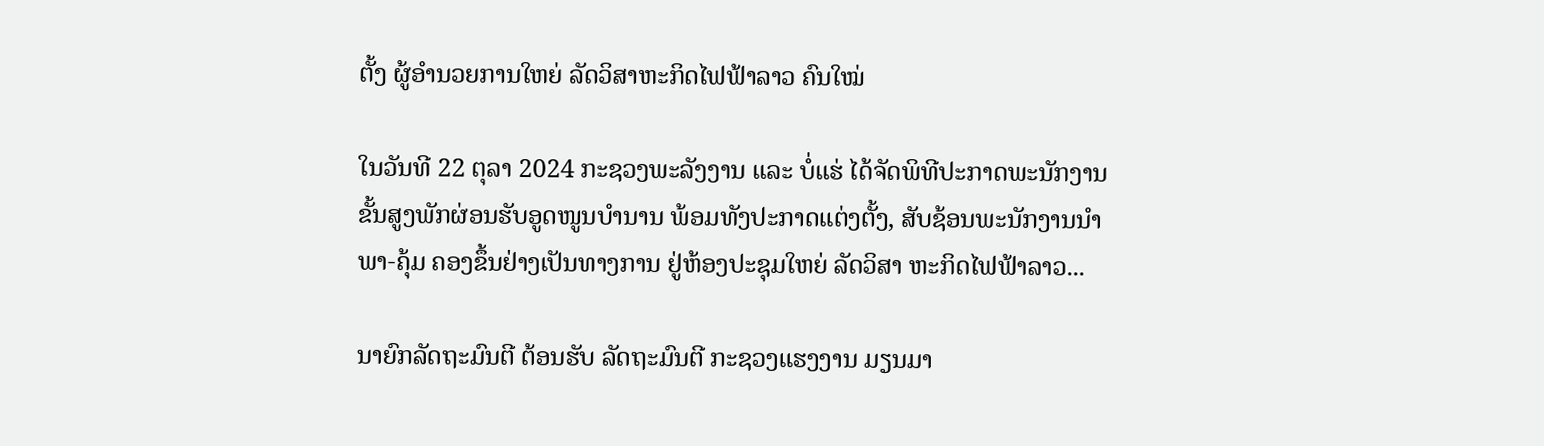ຕັ້ງ ຜູ້ອຳນວຍການໃຫຍ່ ລັດວິສາຫະກິດໄຟຟ້າລາວ ຄົນໃໝ່

ໃນວັນທີ 22 ຕຸລາ 2024 ກະຊວງພະລັງງານ ແລະ ບໍ່ແຮ່ ໄດ້ຈັດພິທີປະກາດພະນັກງານຂັ້ນສູງພັກຜ່ອນຮັບອູດໜູນບຳນານ ພ້ອມທັງປະກາດແຕ່ງຕັ້ງ, ສັບຊ້ອນພະນັກງານນຳພາ-ຄຸ້ມ ຄອງຂຶ້ນຢ່າງເປັນທາງການ ຢູ່ຫ້ອງປະຊຸມໃຫຍ່ ລັດວິສາ ຫະກິດໄຟຟ້າລາວ...

ນາຍົກລັດຖະມົນຕີ ຕ້ອນຮັບ ລັດຖະມົນຕີ ກະຊວງແຮງງານ ມຽນມາ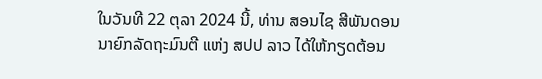ໃນວັນທີ 22 ຕຸລາ 2024 ນີ້, ທ່ານ ສອນໄຊ ສີພັນດອນ ນາຍົກລັດຖະມົນຕີ ແຫ່ງ ສປປ ລາວ ໄດ້ໃຫ້ກຽດຕ້ອນ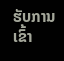ຮັບການເຂົ້າ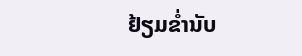ຢ້ຽມຂໍ່ານັບ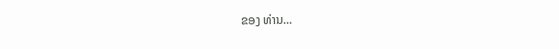ຂອງ ທ່ານ...